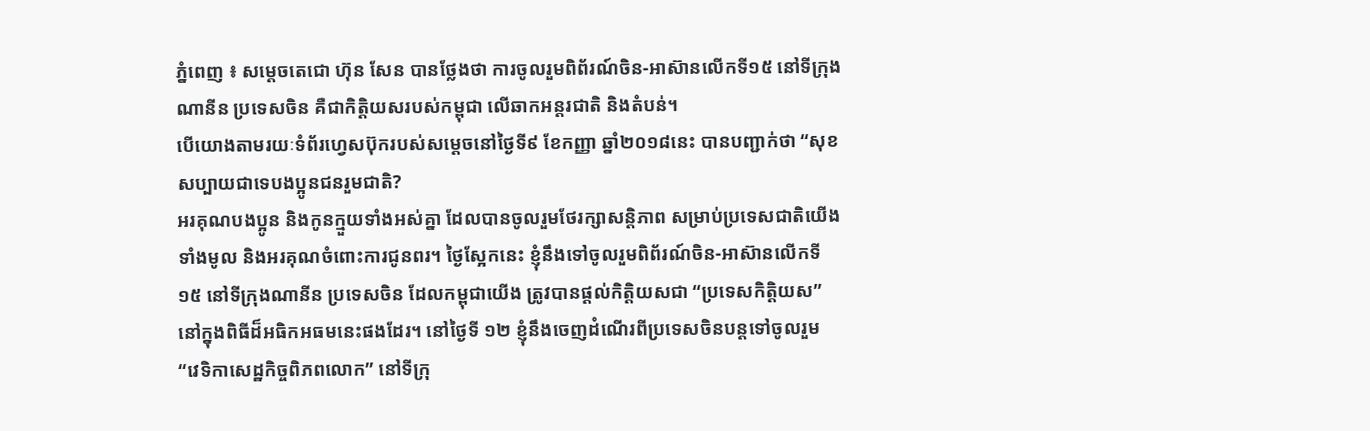ភ្នំពេញ ៖ សម្តេចតេជោ ហ៊ុន សែន បានថ្លែងថា ការចូលរួមពិព័រណ៍ចិន-អាស៊ានលើកទី១៥ នៅទីក្រុងណានីន ប្រទេសចិន គឺជាកិត្តិយសរបស់កម្ពុជា លើឆាកអន្តរជាតិ និងតំបន់។
បើយោងតាមរយៈទំព័រហ្វេសប៊ុករបស់សម្តេចនៅថ្ងៃទី៩ ខែកញ្ញា ឆ្នាំ២០១៨នេះ បានបញ្ជាក់ថា “សុខសប្បាយជាទេបងប្អូនជនរួមជាតិ?
អរគុណបងប្អូន និងកូនក្មួយទាំងអស់គ្នា ដែលបានចូលរួមថែរក្សាសន្តិភាព សម្រាប់ប្រទេសជាតិយើងទាំងមូល និងអរគុណចំពោះការជូនពរ។ ថ្ងៃស្អែកនេះ ខ្ញុំនឹងទៅចូលរួមពិព័រណ៍ចិន-អាស៊ានលើកទី ១៥ នៅទីក្រុងណានីន ប្រទេសចិន ដែលកម្ពុជាយើង ត្រូវបានផ្តល់កិត្តិយសជា “ប្រទេសកិត្តិយស” នៅក្នុងពិធីដ៏អធិកអធមនេះផងដែរ។ នៅថ្ងៃទី ១២ ខ្ញុំនឹងចេញដំណើរពីប្រទេសចិនបន្តទៅចូលរួម “វេទិកាសេដ្ឋកិច្ចពិភពលោក” នៅទីក្រុ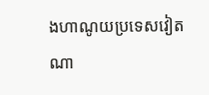ងហាណូយប្រទេសវៀតណា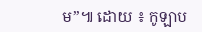ម”៕ ដោយ ៖ កូឡាប